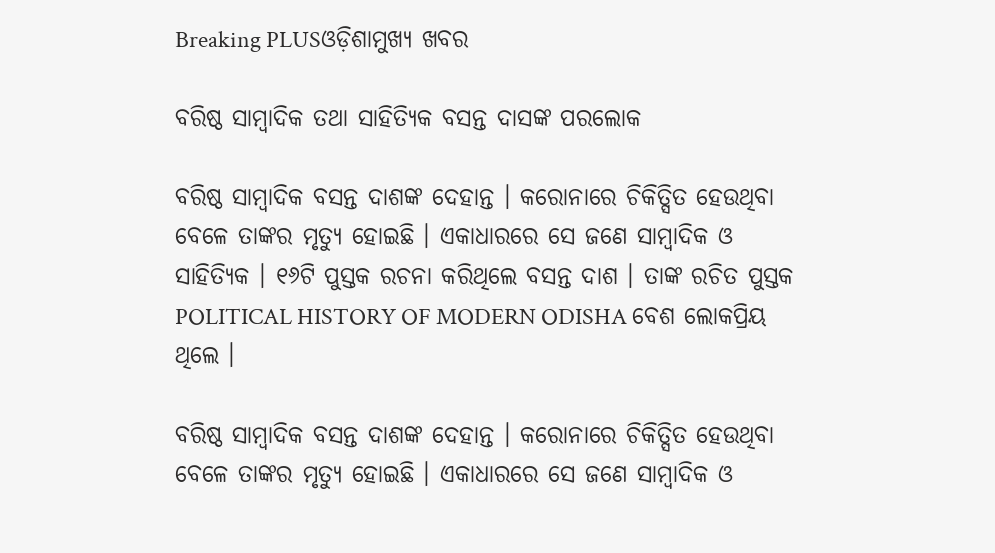Breaking PLUSଓଡ଼ିଶାମୁଖ୍ୟ ଖବର

ବରିଷ୍ଠ ସାମ୍ବାଦିକ ତଥା ସାହିତ୍ୟିକ ବସନ୍ତ ଦାସଙ୍କ ପରଲୋକ

ବରିଷ୍ଠ ସାମ୍ବାଦିକ ବସନ୍ତ ଦାଶଙ୍କ ଦେହାନ୍ତ । କରୋନାରେ ଚିକିତ୍ସିତ ହେଉଥିବା ବେଳେ ତାଙ୍କର ମୃତ୍ୟୁ ହୋଇଛି । ଏକାଧାରରେ ସେ ଜଣେ ସାମ୍ବାଦିକ ଓ ସାହିତ୍ୟିକ । ୧୬ଟି ପୁସ୍ତକ ରଚନା କରିଥିଲେ ବସନ୍ତ ଦାଶ । ତାଙ୍କ ରଚିତ ପୁସ୍ତକ POLITICAL HISTORY OF MODERN ODISHA ବେଶ ଲୋକପ୍ରିୟ ଥିଲେ ।

ବରିଷ୍ଠ ସାମ୍ବାଦିକ ବସନ୍ତ ଦାଶଙ୍କ ଦେହାନ୍ତ । କରୋନାରେ ଚିକିତ୍ସିତ ହେଉଥିବା ବେଳେ ତାଙ୍କର ମୃତ୍ୟୁ ହୋଇଛି । ଏକାଧାରରେ ସେ ଜଣେ ସାମ୍ବାଦିକ ଓ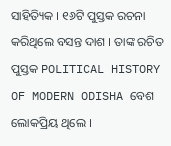ସାହିତ୍ୟିକ । ୧୬ଟି ପୁସ୍ତକ ରଚନା କରିଥିଲେ ବସନ୍ତ ଦାଶ । ତାଙ୍କ ରଚିତ ପୁସ୍ତକ POLITICAL HISTORY OF MODERN ODISHA ବେଶ ଲୋକପ୍ରିୟ ଥିଲେ ।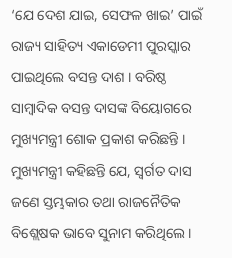‘ଯେ ଦେଶ ଯାଇ, ସେଫଳ ଖାଇ’ ପାଇଁ ରାଜ୍ୟ ସାହିତ୍ୟ ଏକାଡେମୀ ପୁରସ୍କାର ପାଇଥିଲେ ବସନ୍ତ ଦାଶ । ବରିଷ୍ଠ ସାମ୍ବାଦିକ ବସନ୍ତ ଦାସଙ୍କ ବିୟୋଗରେ ମୁଖ୍ୟମନ୍ତ୍ରୀ ଶୋକ ପ୍ରକାଶ କରିଛନ୍ତି । ମୁଖ୍ୟମନ୍ତ୍ରୀ କହିଛନ୍ତି ଯେ, ସ୍ୱର୍ଗତ ଦାସ ଜଣେ ସ୍ତମ୍ଭକାର ତଥା ରାଜନୈତିକ ବିଶ୍ଲେଷକ ଭାବେ ସୁନାମ କରିଥିଲେ ।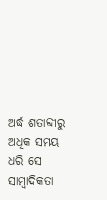ଅର୍ଦ୍ଧ ଶତାବ୍ଦୀରୁ ଅଧିକ ସମୟ ଧରି ସେ ସାମ୍ବାଦିକତା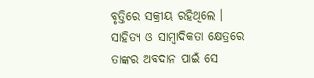ବୃତ୍ତିରେ ସକ୍ରୀୟ ରହିଥିଲେ । ସାହିତ୍ୟ ଓ ସାମ୍ବାଦିକତା କ୍ଷେତ୍ରରେ ତାଙ୍କର ଅବଦାନ ପାଇଁ ସେ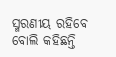ସ୍ମରଣୀୟ ରହିବେ ବୋଲି କହିଛନ୍ତି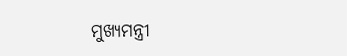ମୁଖ୍ୟମନ୍ତ୍ରୀ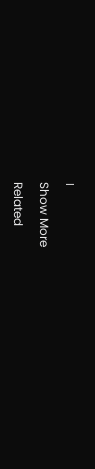।

Show More

Related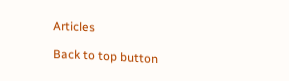Articles

Back to top button